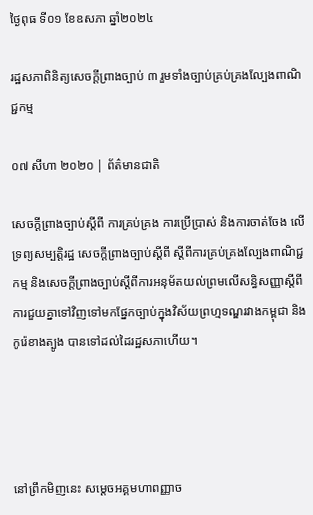ថ្ងៃពុធ ទី០១ ខែឧសភា ឆ្នាំ២០២៤

រដ្ឋសភាពិនិត្យសេចក្ដីព្រាងច្បាប់ ៣ រួមទាំងច្បាប់គ្រប់គ្រងល្បែងពាណិជ្ជកម្ម

០៧ សីហា ២០២០ | ព័ត៌មានជាតិ

សេចក្តីព្រាងច្បាប់ស្តីពី ការគ្រប់គ្រង ការប្រើប្រាស់ និងការចាត់ចែង លើទ្រព្យសម្បត្តិរដ្ឋ សេចក្តីព្រាងច្បាប់ស្តីពី ស្តីពីការគ្រប់គ្រងល្បែងពាណិជ្ជកម្ម និងសេចក្តីព្រាងច្បាប់ស្តីពីការអនុម័តយល់ព្រមលើសន្ធិសញ្ញាស្តីពីការជួយគ្នាទៅវិញទៅមកផ្នែកច្បាប់ក្នុងវិស័យព្រហ្មទណ្ឌរវាងកម្ពុជា និងកូរ៉េខាងត្បូង បានទៅដល់ដៃរដ្ឋសភាហើយ។




នៅព្រឹកមិញនេះ សម្ដេចអគ្គមហាពញ្ញាច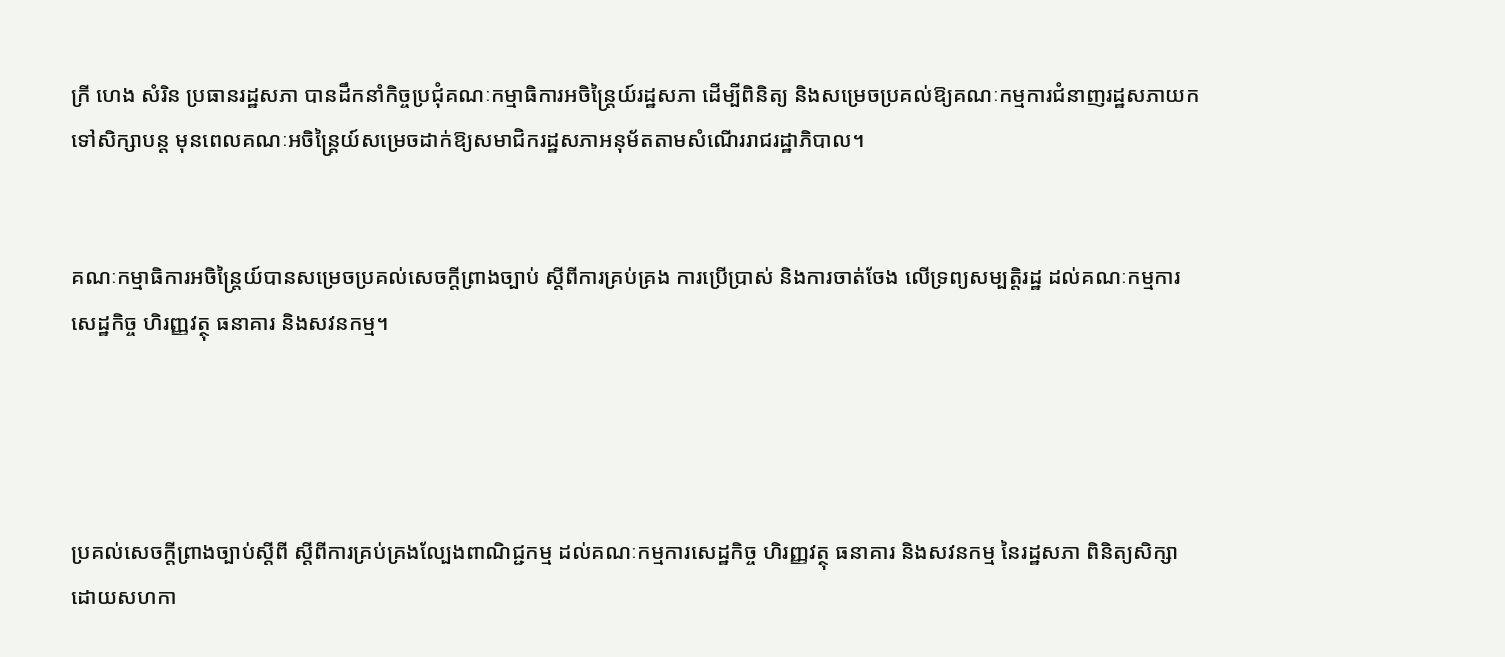ក្រី ហេង សំរិន ប្រធានរដ្ឋសភា បានដឹកនាំកិច្ចប្រជុំគណៈកម្មាធិការអចិន្ត្រៃយ៍រដ្ឋសភា ដើម្បីពិនិត្យ និងសម្រេចប្រគល់ឱ្យគណៈកម្មការជំនាញរដ្ឋសភាយកទៅសិក្សាបន្ត មុនពេលគណៈអចិន្ត្រៃយ៍សម្រេចដាក់ឱ្យសមាជិករដ្ឋសភាអនុម័តតាមសំណើររាជរដ្ឋាភិបាល។


គណៈកម្មាធិការអចិន្រ្តៃយ៍បានសម្រេចប្រគល់សេចក្តីព្រាងច្បាប់ ស្តីពីការគ្រប់គ្រង ការប្រើប្រាស់ និងការចាត់ចែង លើទ្រព្យសម្បត្តិរដ្ឋ ដល់គណៈកម្មការសេដ្ឋកិច្ច ហិរញ្ញវត្ថុ ធនាគារ និងសវនកម្ម។




ប្រគល់សេចក្តីព្រាងច្បាប់ស្តីពី ស្តីពីការគ្រប់គ្រងល្បែងពាណិជ្ជកម្ម ដល់គណៈកម្មការសេដ្ឋកិច្ច ហិរញ្ញវត្ថុ ធនាគារ និងសវនកម្ម នៃរដ្ឋសភា ពិនិត្យសិក្សា ដោយសហកា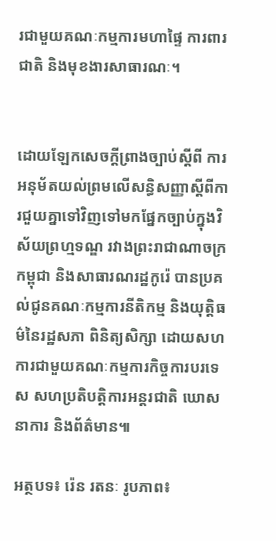រជាមួយគណៈកម្មការមហាផ្ទៃ ការពារជាតិ និងមុខងារសាធារណៈ។


ដោយឡែកសេចក្តីព្រាងច្បាប់ស្តីពី ការអនុម័តយល់ព្រមលើសន្ធិសញ្ញាស្តីពីការជួយគ្នាទៅវិញទៅមកផ្នែកច្បាប់ក្នុងវិស័យព្រហ្មទណ្ឌ រវាងព្រះរាជាណាចក្រកម្ពុជា និងសាធារណរដ្ឋកូរ៉េ បានប្រគល់ជូនគណៈកម្មការនីតិកម្ម និងយុត្តិធម៌នៃរដ្ឋសភា ពិនិត្យសិក្សា ដោយសហការជាមួយគណៈកម្មការកិច្ចការបរទេស សហប្រតិបត្តិការអន្តរជាតិ ឃោសនាការ និងព័ត៌មាន៕

អត្ថបទ៖ រ៉េន រតនៈ រូបភាព៖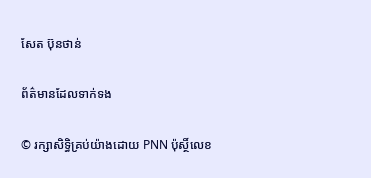សែត ប៊ុនថាន់

ព័ត៌មានដែលទាក់ទង

© រក្សាសិទ្ធិគ្រប់យ៉ាងដោយ PNN ប៉ុស្ថិ៍លេខ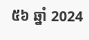៥៦ ឆ្នាំ 2024